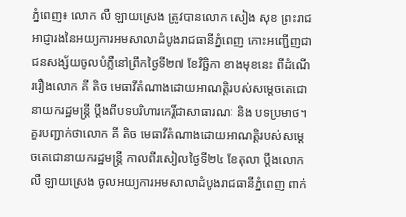ភ្នំពេញ៖ លោក លឺ ឡាយស្រេង ត្រូវបានលោក សៀង សុខ ព្រះរាជអាជ្ញារងនៃអយ្យការអមសាលាដំបូងរាជធានីភ្នំពេញ កោះអញ្ជើញជាជនសង្ស័យចូលបំភ្លឺនៅព្រឹកថ្ងៃទី២៧ ខែវិច្ឆិកា ខាងមុខនេះ ពីដំណើររឿងលោក គី តិច មេធាវីតំណាងដោយអាណត្តិរបស់សម្តេចតេជោនាយករដ្ឋមន្ត្រី ប្តឹងពីបទបរិហារកេរ្តិ៍ជាសាធារណៈ និង បទប្រមាថ។
គួរបញ្ជាក់ថាលោក គី តិច មេធាវីតំណាងដោយអាណត្តិរបស់សម្តេចតេជោនាយករដ្ឋមន្ត្រី កាលពីរសៀលថ្ងៃទី២៤ ខែតុលា ប្តឹងលោក លឺ ឡាយស្រេង ចូលអយ្យការអមសាលាដំបូងរាជធានីភ្នំពេញ ពាក់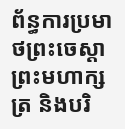ព័ន្ធការប្រមាថព្រះចេស្តាព្រះមហាក្សត្រ និងបរិ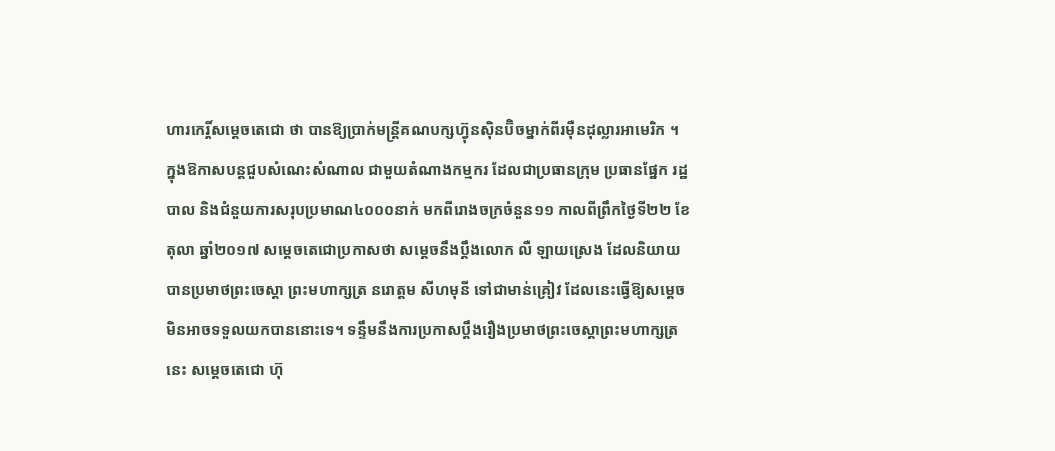ហារកេរ្តិ៍សម្តេចតេជោ ថា បានឱ្យប្រាក់មន្ត្រីគណបក្សហ្វ៊ុនស៊ិនប៊ិចម្នាក់ពីរម៉ឺនដុល្លារអាមេរិក ។
ក្នុងឱកាសបន្តជួបសំណេះសំណាល ជាមួយតំណាងកម្មករ ដែលជាប្រធានក្រុម ប្រធានផ្នែក រដ្ឋបាល និងជំនួយការសរុបប្រមាណ៤០០០នាក់ មកពីរោងចក្រចំនួន១១ កាលពីព្រឹកថ្ងៃទី២២ ខែតុលា ឆ្នាំ២០១៧ សម្តេចតេជោប្រកាសថា សម្ដេចនឹងប្ដឹងលោក លឺ ឡាយស្រេង ដែលនិយាយបានប្រមាថព្រះចេស្ដា ព្រះមហាក្សត្រ នរោត្តម សីហមុនី ទៅជាមាន់គ្រៀវ ដែលនេះធ្វើឱ្យសម្ដេចមិនអាចទទួលយកបាននោះទេ។ ទន្ទឹមនឹងការប្រកាសប្ដឹងរឿងប្រមាថព្រះចេស្តាព្រះមហាក្សត្រនេះ សម្ដេចតេជោ ហ៊ុ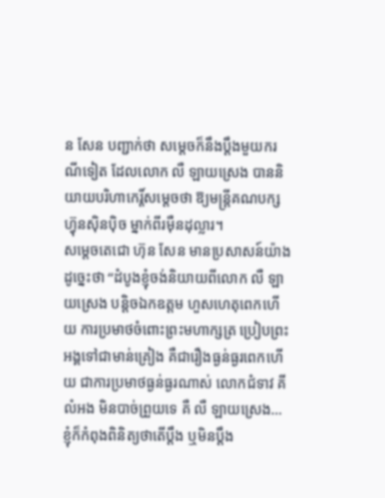ន សែន បញ្ជាក់ថា សម្ដេចក៏នឹងប្ដឹងមួយករណីទៀត ដែលលោក លឺ ឡាយស្រេង បាននិយាយបរិហាកេរ្ដិ៍សម្ដេចថា ឱ្យមន្ដ្រីគណបក្សហ៊្វុនស៊ិនប៉ិច ម្នាក់ពីរម៉ឺនដុល្លារ។
សម្ដេចតេជោ ហ៊ុន សែន មានប្រសាសន៍យ៉ាងដូច្នេះថា “ដំបូងខ្ញុំចង់និយាយពីលោក លឺ ឡាយស្រេង បន្ដិចឯកឧត្តម ហួសហេតុពេកហើយ ការប្រមាថចំពោះព្រះមហាក្សត្រ ប្រៀបព្រះអង្គទៅជាមាន់គ្រៀង គឺជារឿងធ្ងន់ធ្ងរពេកហើយ ជាការប្រមាថធ្ងន់ធ្ងរណាស់ លោកជំទាវ គី លំអង មិនបាច់ព្រួយទេ គឺ លឺ ឡាយស្រេង…ខ្ញុំក៏កំពុងពិនិត្យថាតើប្ដឹង ឬមិនប្ដឹង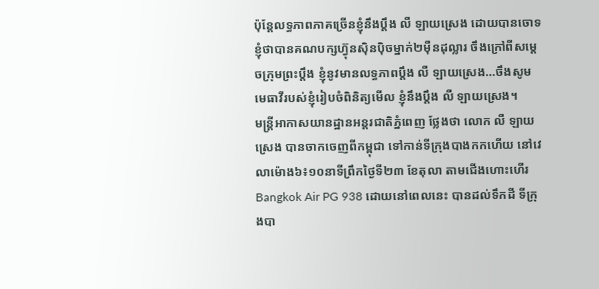ប៉ុន្ដែលទ្ធភាពភាគច្រើនខ្ញុំនឹងប្ដឹង លឺ ឡាយស្រេង ដោយបានចោទខ្ញុំថាបានគណបក្សហ៊្វុនស៊ិនប៉ិចម្នាក់២ម៉ឺនដុល្លារ ចឹងក្រៅពីសម្ដេចក្រុមព្រះប្ដឹង ខ្ញុំនូវមានលទ្ធភាពប្ដឹង លឺ ឡាយស្រេង…ចឹងសូមមេធាវីរបស់ខ្ញុំរៀបចំពិនិត្យមើល ខ្ញុំនឹងប្ដឹង លឺ ឡាយស្រេង។
មន្ត្រីអាកាសយានដ្ឋានអន្តរជាតិភ្នំពេញ ថ្លែងថា លោក លឺ ឡាយស្រេង បានចាកចេញពីកម្ពុជា ទៅកាន់ទីក្រុងបាងកកហើយ នៅវេលាម៉ោង៦៖១០នាទីព្រឹកថ្ងៃទី២៣ ខែតុលា តាមជើងហោះហើរ Bangkok Air PG 938 ដោយនៅពេលនេះ បានដល់ទឹកដី ទីក្រុងបា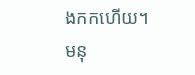ងកកហើយ។
មនុ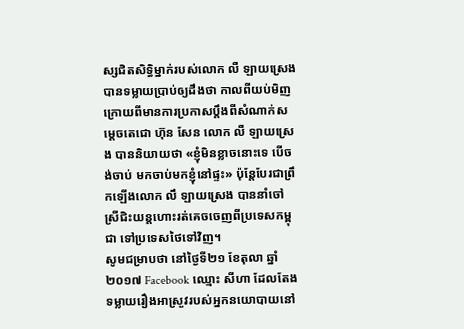ស្សជិតសិទ្ធិម្នាក់របស់លោក លឺ ឡាយស្រេង បានទម្លាយប្រាប់ឲ្យដឹងថា កាលពីយប់មិញក្រោយពីមានការប្រកាសប្តឹងពីសំណាក់សម្តេចតេជោ ហ៊ុន សែន លោក លឺ ឡាយស្រេង បាននិយាយថា «ខ្ញុំមិនខ្លាចនោះទេ បើចង់ចាប់ មកចាប់មកខ្ញុំនៅផ្ទះ» ប៉ុន្តែបែរជាព្រឹកឡើងលោក លឹ ឡាយស្រេង បាននាំចៅស្រីជិះយន្តហោះរត់គេចចេញពីប្រទេសកម្ពុជា ទៅប្រទេសថៃទៅវិញ។
សូមជម្រាបថា នៅថ្ងៃទី២១ ខែតុលា ឆ្នាំ២០១៧ Facebook ឈ្មោះ សីហា ដែលតែងទម្លាយរឿងអាស្រួវរបស់អ្នកនយោបាយនៅ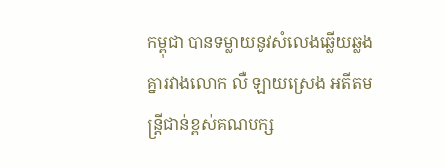កម្ពុជា បានទម្លាយនូវសំលេងឆ្លើយឆ្លងគ្នារវាងលោក លឺ ឡាយស្រេង អតីតមន្ដ្រីជាន់ខ្ពស់គណបក្ស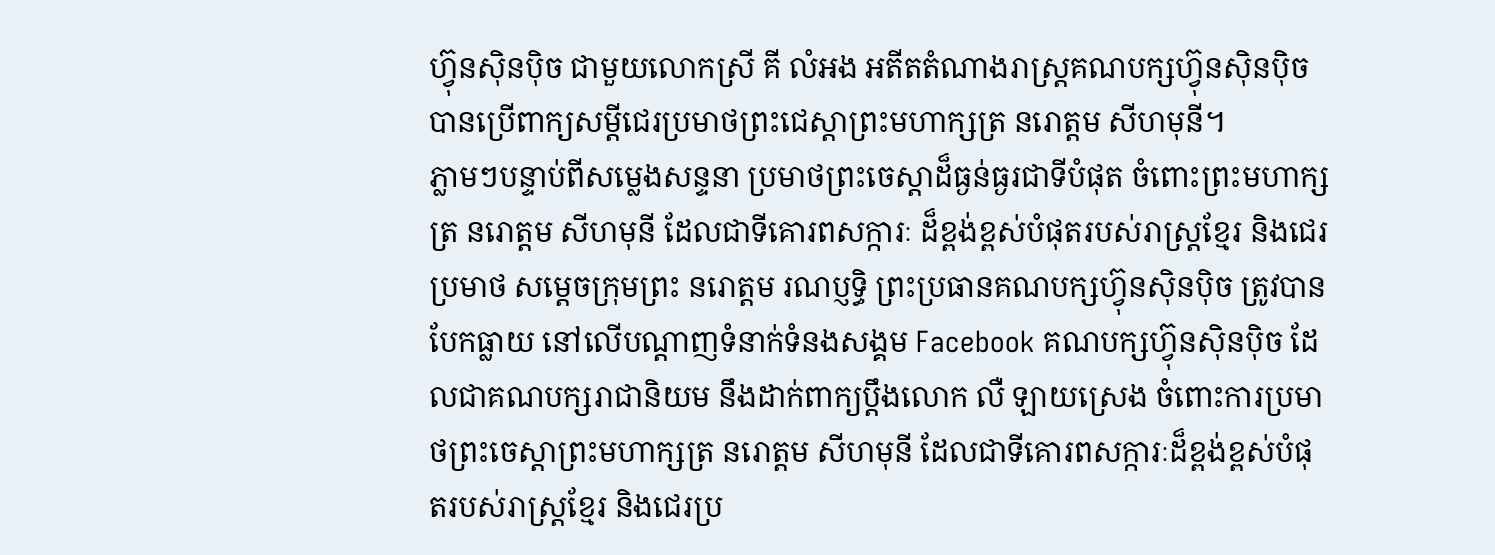ហ៊្វុនស៊ិនប៉ិច ជាមួយលោកស្រី គី លំអង អតីតតំណាងរាស្រ្តគណបក្សហ៊្វុនស៊ិនប៉ិច បានប្រើពាក្យសម្ដីជេរប្រមាថព្រះជេស្ដាព្រះមហាក្សត្រ នរោត្តម សីហមុនី។
ភ្លាមៗបន្ទាប់ពីសម្លេងសន្ទនា ប្រមាថព្រះចេស្តាដ៏ធ្ងន់ធ្ងរជាទីបំផុត ចំពោះព្រះមហាក្សត្រ នរោត្តម សីហមុនី ដែលជាទីគោរពសក្ការៈ ដ៏ខ្ពង់ខ្ពស់បំផុតរបស់រាស្រ្តខ្មែរ និងជេរប្រមាថ សម្តេចក្រុមព្រះ នរោត្តម រណប្ញទ្ធិ ព្រះប្រធានគណបក្សហ្វ៊ុនស៊ិនប៉ិច ត្រូវបានបែកធ្លាយ នៅលើបណ្តាញទំនាក់ទំនងសង្គម Facebook គណបក្សហ្វ៊ុនស៊ិនប៉ិច ដែលជាគណបក្សរាជានិយម នឹងដាក់ពាក្យប្តឹងលោក លឺ ឡាយស្រេង ចំពោះការប្រមាថព្រះចេស្តាព្រះមហាក្សត្រ នរោត្តម សីហមុនី ដែលជាទីគោរពសក្ការៈដ៏ខ្ពង់ខ្ពស់បំផុតរបស់រាស្រ្តខ្មែរ និងជេរប្រ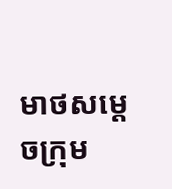មាថសម្តេចក្រុម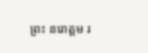ព្រះ នរោត្តម រ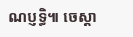ណប្ញទ្ធិ៕ ចេស្តា